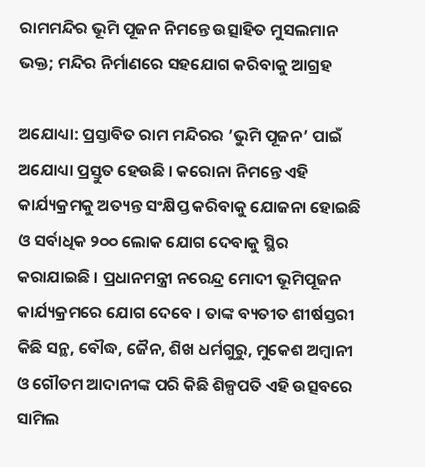ରାମମନ୍ଦିର ଭୂମି ପୂଜନ ନିମନ୍ତେ ଉତ୍ସାହିତ ମୁସଲମାନ ଭକ୍ତ; ମନ୍ଦିର ନିର୍ମାଣରେ ସହଯୋଗ କରିବାକୁ ଆଗ୍ରହ

ଅଯୋଧ୍ୟା: ପ୍ରସ୍ତାବିତ ରାମ ମନ୍ଦିରର ’ଭୁମି ପୂଜନ’ ପାଇଁ ଅଯୋଧ୍ୟା ପ୍ରସ୍ତୁତ ହେଉଛି । କରୋନା ନିମନ୍ତେ ଏହି କାର୍ଯ୍ୟକ୍ରମକୁ ଅତ୍ୟନ୍ତ ସଂକ୍ଷିପ୍ତ କରିବାକୁ ଯୋଜନା ହୋଇଛି ଓ ସର୍ବାଧିକ ୨୦୦ ଲୋକ ଯୋଗ ଦେବାକୁ ସ୍ଥିର କରାଯାଇଛି । ପ୍ରଧାନମନ୍ତ୍ରୀ ନରେନ୍ଦ୍ର ମୋଦୀ ଭୂମିପୂଜନ କାର୍ଯ୍ୟକ୍ରମରେ ଯୋଗ ଦେବେ । ତାଙ୍କ ବ୍ୟତୀତ ଶୀର୍ଷସ୍ତରୀ କିଛି ସନ୍ଥ, ବୌଦ୍ଧ, ଜୈନ, ଶିଖ ଧର୍ମଗୁରୁ, ମୁକେଶ ଅମ୍ବାନୀ ଓ ଗୌତମ ଆଦାନୀଙ୍କ ପରି କିଛି ଶିଳ୍ପପତି ଏହି ଉତ୍ସବରେ ସାମିଲ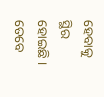ହେବାକୁ ସ୍ଥିର ହୋଇଛି । ତେବେ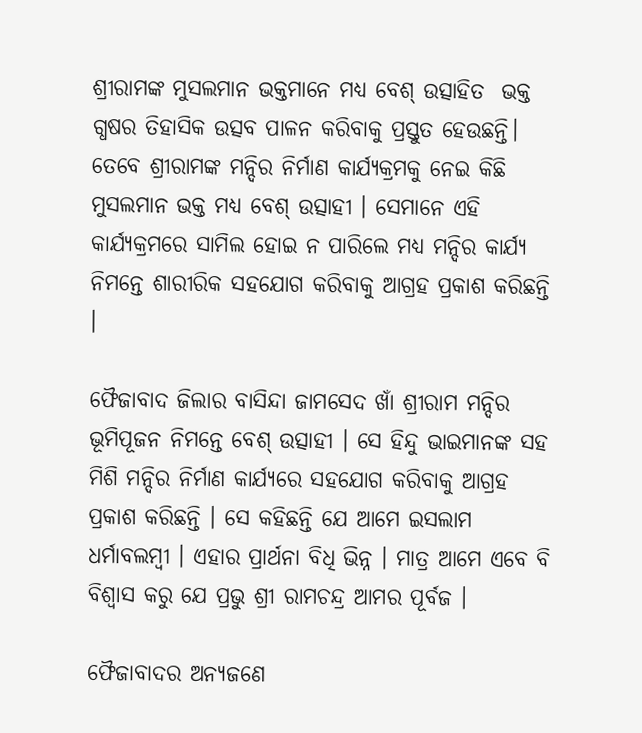ଶ୍ରୀରାମଙ୍କ ମୁସଲମାନ ଭକ୍ତମାନେ ମଧ୍ୟ ବେଶ୍ ଉତ୍ସାହିତ  ଭକ୍ତ ଗ୍ଧଷର ତିହାସିକ ଉତ୍ସବ ପାଳନ କରିବାକୁ ପ୍ରସ୍ତୁତ ହେଉଛନ୍ତି। ତେବେ ଶ୍ରୀରାମଙ୍କ ମନ୍ଦିର ନିର୍ମାଣ କାର୍ଯ୍ୟକ୍ରମକୁ ନେଇ କିଛି ମୁସଲମାନ ଭକ୍ତ ମଧ୍ୟ ବେଶ୍ ଉତ୍ସାହୀ । ସେମାନେ ଏହି କାର୍ଯ୍ୟକ୍ରମରେ ସାମିଲ ହୋଇ ନ ପାରିଲେ ମଧ୍ୟ ମନ୍ଦିର କାର୍ଯ୍ୟ ନିମନ୍ତେ ଶାରୀରିକ ସହଯୋଗ କରିବାକୁ ଆଗ୍ରହ ପ୍ରକାଶ କରିଛନ୍ତି ।

ଫୈଜାବାଦ ଜିଲାର ବାସିନ୍ଦା ଜାମସେଦ ଖାଁ ଶ୍ରୀରାମ ମନ୍ଦିର ଭୂମିପୂଜନ ନିମନ୍ତେ ବେଶ୍ ଉତ୍ସାହୀ । ସେ ହିନ୍ଦୁ ଭାଇମାନଙ୍କ ସହ ମିଶି ମନ୍ଦିର ନିର୍ମାଣ କାର୍ଯ୍ୟରେ ସହଯୋଗ କରିବାକୁ ଆଗ୍ରହ ପ୍ରକାଶ କରିଛନ୍ତି । ସେ କହିଛନ୍ତି ଯେ ଆମେ ଇସଲାମ ଧର୍ମାବଲମ୍ବୀ । ଏହାର ପ୍ରାର୍ଥନା ବିଧି ଭିନ୍ନ । ମାତ୍ର ଆମେ ଏବେ ବି ବିଶ୍ବାସ କରୁ ଯେ ପ୍ରଭୁ ଶ୍ରୀ ରାମଚନ୍ଦ୍ର ଆମର ପୂର୍ବଜ ।

ଫୈଜାବାଦର ଅନ୍ୟଜଣେ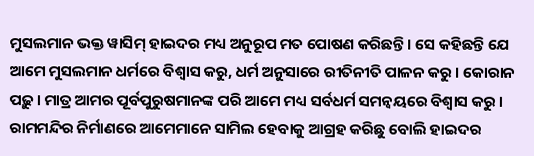ମୁସଲମାନ ଭକ୍ତ ୱାସିମ୍ ହାଇଦର ମଧ୍ୟ ଅନୁରୂପ ମତ ପୋଷଣ କରିଛନ୍ତି । ସେ କହିଛନ୍ତି ଯେ ଆମେ ମୁସଲମାନ ଧର୍ମରେ ବିଶ୍ବାସ କରୁ, ଧର୍ମ ଅନୁସାରେ ରୀତିନୀତି ପାଳନ କରୁ । କୋରାନ ପଢ଼ୁ । ମାତ୍ର ଆମର ପୂର୍ବପୁରୁଷମାନଙ୍କ ପରି ଆମେ ମଧ୍ୟ ସର୍ବଧର୍ମ ସମନ୍ବୟରେ ବିଶ୍ବାସ କରୁ । ରାମମନ୍ଦିର ନିର୍ମାଣରେ ଆମେମାନେ ସାମିଲ ହେବାକୁ ଆଗ୍ରହ କରିଛୁ ବୋଲି ହାଇଦର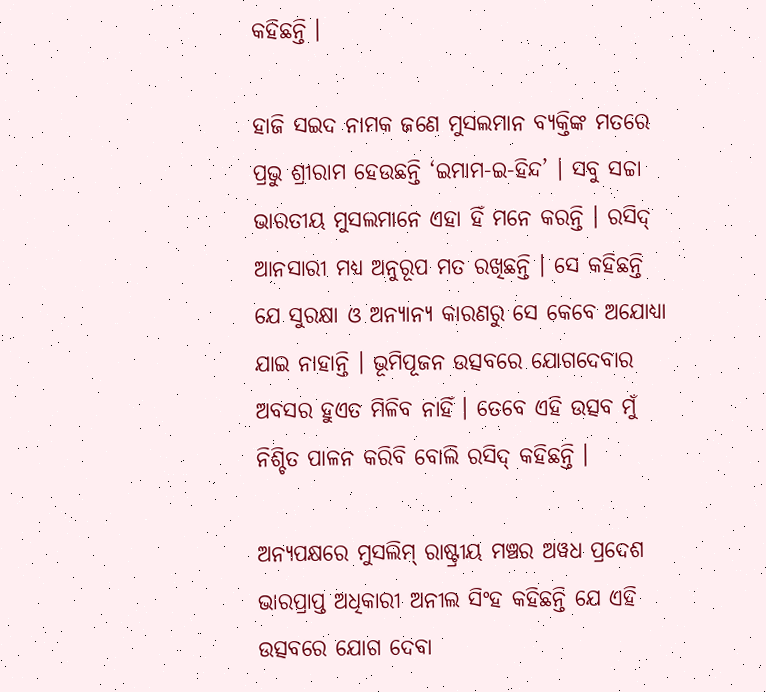କହିଛନ୍ତି ।

ହାଜି ସଇଦ ନାମକ ଜଣେ ମୁସଲମାନ ବ୍ୟକ୍ତିଙ୍କ ମତରେ ପ୍ରଭୁ ଶ୍ରୀରାମ ହେଉଛନ୍ତି ‘ଇମାମ-ଇ-ହିନ୍ଦ’ । ସବୁ ସଚ୍ଚା ଭାରତୀୟ ମୁସଲମାନେ ଏହା ହିଁ ମନେ କରନ୍ତି । ରସିଦ୍ ଆନସାରୀ ମଧ୍ୟ ଅନୁରୂପ ମତ ରଖିଛନ୍ତି । ସେ କହିଛନ୍ତି ଯେ ସୁରକ୍ଷା ଓ ଅନ୍ୟାନ୍ୟ କାରଣରୁ ସେ କେବେ ଅଯୋଧ୍ୟା ଯାଇ ନାହାନ୍ତି । ଭୂମିପୂଜନ ଉତ୍ସବରେ ଯୋଗଦେବାର ଅବସର ହୁଏତ ମିଳିବ ନାହିଁ । ତେବେ ଏହି ଉତ୍ସବ ମୁଁ ନିଶ୍ଚିତ ପାଳନ କରିବି ବୋଲି ରସିଦ୍ କହିଛନ୍ତି ।

ଅନ୍ୟପକ୍ଷରେ ମୁସଲିମ୍ ରାଷ୍ଟ୍ରୀୟ ମଞ୍ଚର ଅୱଧ ପ୍ରଦେଶ ଭାରପ୍ରାପ୍ତ ଅଧିକାରୀ ଅନୀଲ ସିଂହ କହିଛନ୍ତି ଯେ ଏହି ଉତ୍ସବରେ ଯୋଗ ଦେବା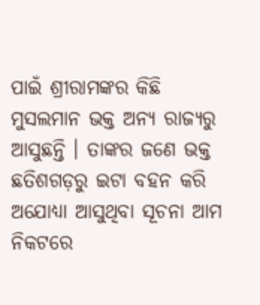ପାଇଁ ଶ୍ରୀରାମଙ୍କର କିଛି ମୁସଲମାନ ଭକ୍ତ ଅନ୍ୟ ରାଜ୍ୟରୁ ଆସୁଛନ୍ତି । ତାଙ୍କର ଜଣେ ଭକ୍ତ ଛତିଶଗଡ଼ରୁ ଇଟା ବହନ କରି ଅଯୋଧ୍ୟା ଆସୁଥିବା ସୂଚନା ଆମ ନିକଟରେ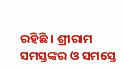ରହିଛି । ଶ୍ରୀରାମ ସମସ୍ତଙ୍କର ଓ ସମସ୍ତେ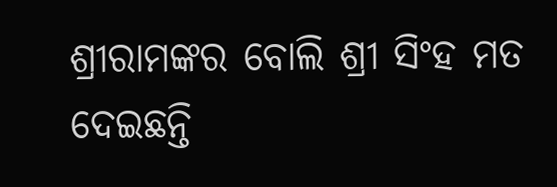ଶ୍ରୀରାମଙ୍କର ବୋଲି ଶ୍ରୀ ସିଂହ ମତ ଦେଇଛନ୍ତି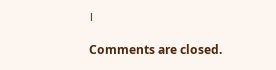।

Comments are closed.